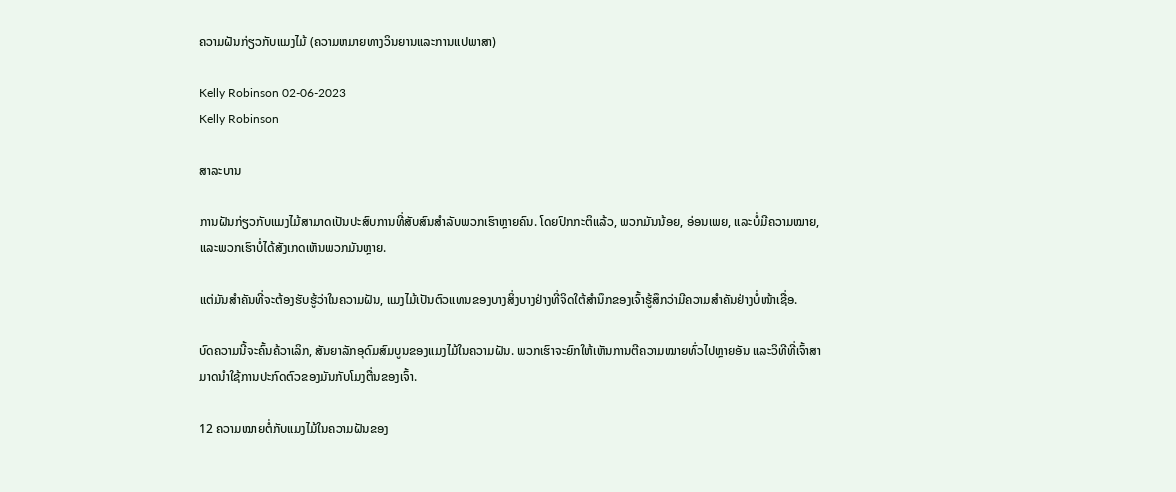ຄວາມຝັນກ່ຽວກັບແມງໄມ້ (ຄວາມຫມາຍທາງວິນຍານແລະການແປພາສາ)

Kelly Robinson 02-06-2023
Kelly Robinson

ສາລະບານ

ການຝັນກ່ຽວກັບແມງໄມ້ສາມາດເປັນປະສົບການທີ່ສັບສົນສຳລັບພວກເຮົາຫຼາຍຄົນ. ໂດຍປົກກະຕິແລ້ວ, ພວກມັນນ້ອຍ, ອ່ອນເພຍ, ແລະບໍ່ມີຄວາມໝາຍ, ແລະພວກເຮົາບໍ່ໄດ້ສັງເກດເຫັນພວກມັນຫຼາຍ.

ແຕ່ມັນສຳຄັນທີ່ຈະຕ້ອງຮັບຮູ້ວ່າໃນຄວາມຝັນ, ແມງໄມ້ເປັນຕົວແທນຂອງບາງສິ່ງບາງຢ່າງທີ່ຈິດໃຕ້ສຳນຶກຂອງເຈົ້າຮູ້ສຶກວ່າມີຄວາມສໍາຄັນຢ່າງບໍ່ໜ້າເຊື່ອ.

ບົດຄວາມນີ້ຈະຄົ້ນຄ້ວາເລິກ, ສັນຍາລັກອຸດົມສົມບູນຂອງແມງໄມ້ໃນຄວາມຝັນ. ພວກເຮົາຈະຍົກໃຫ້ເຫັນການຕີຄວາມໝາຍທົ່ວໄປຫຼາຍອັນ ແລະວິທີທີ່ເຈົ້າສາມາດນຳໃຊ້ການປະກົດຕົວຂອງມັນກັບໂມງຕື່ນຂອງເຈົ້າ.

12 ຄວາມໝາຍຕໍ່ກັບແມງໄມ້ໃນຄວາມຝັນຂອງ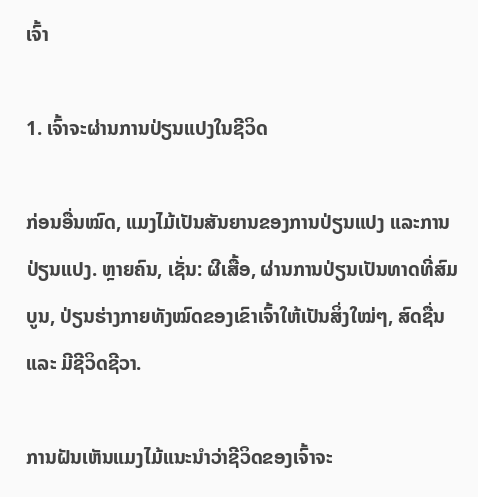ເຈົ້າ

1. ເຈົ້າຈະຜ່ານການປ່ຽນແປງໃນຊີວິດ

ກ່ອນອື່ນໝົດ, ແມງໄມ້ເປັນສັນຍານຂອງການປ່ຽນແປງ ແລະການປ່ຽນແປງ. ຫຼາຍຄົນ, ເຊັ່ນ: ຜີເສື້ອ, ຜ່ານການປ່ຽນເປັນທາດທີ່ສົມບູນ, ປ່ຽນຮ່າງກາຍທັງໝົດຂອງເຂົາເຈົ້າໃຫ້ເປັນສິ່ງໃໝ່ໆ, ສົດຊື່ນ ແລະ ມີຊີວິດຊີວາ.

ການຝັນເຫັນແມງໄມ້ແນະນຳວ່າຊີວິດຂອງເຈົ້າຈະ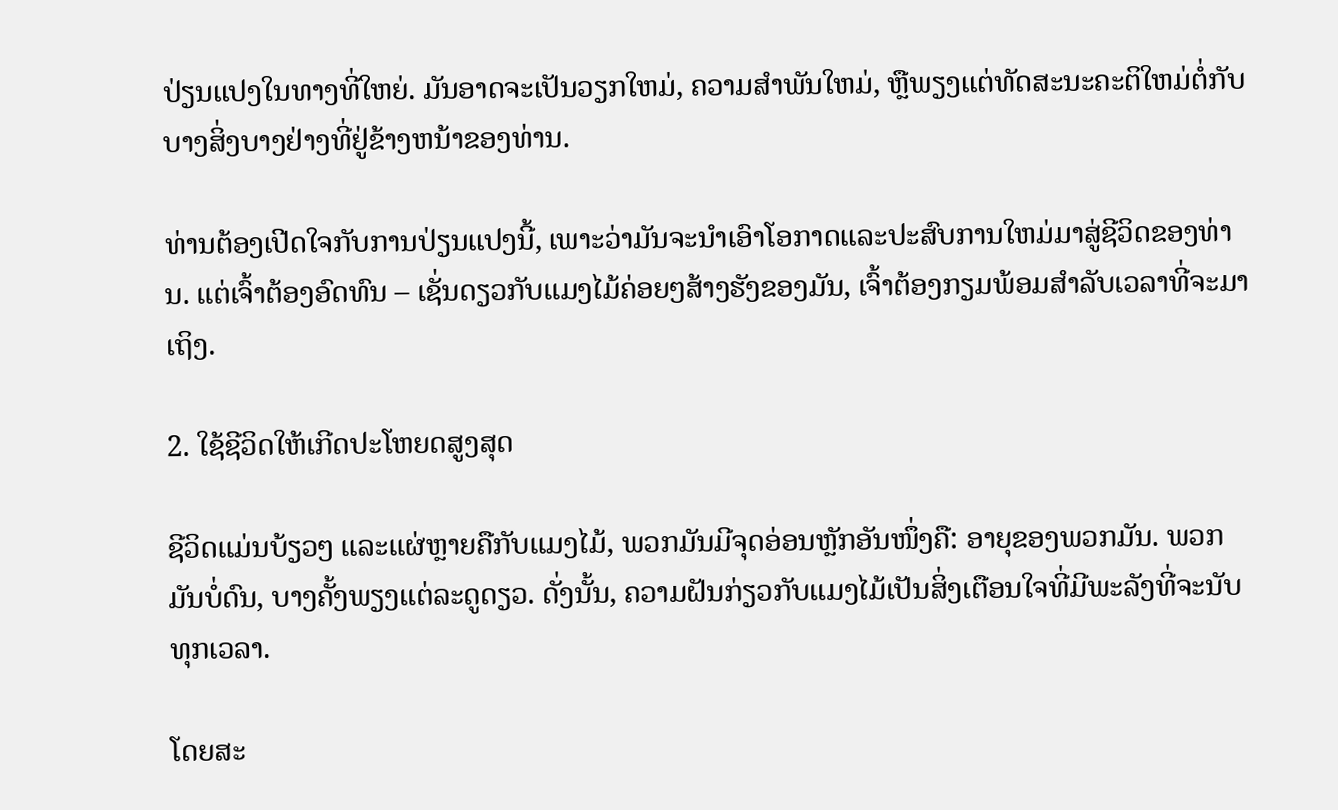ປ່ຽນແປງໃນທາງທີ່ໃຫຍ່. ມັນອາດຈະເປັນວຽກໃຫມ່, ຄວາມສໍາພັນໃຫມ່, ຫຼືພຽງແຕ່ທັດສະນະຄະຕິໃຫມ່ຕໍ່ກັບບາງສິ່ງບາງຢ່າງທີ່ຢູ່ຂ້າງຫນ້າຂອງທ່ານ.

ທ່ານຕ້ອງເປີດໃຈກັບການປ່ຽນແປງນີ້, ເພາະວ່າມັນຈະນໍາເອົາໂອກາດແລະປະສົບການໃຫມ່ມາສູ່ຊີວິດຂອງທ່ານ. ແຕ່ເຈົ້າຕ້ອງອົດທົນ – ເຊັ່ນດຽວກັບແມງໄມ້ຄ່ອຍໆສ້າງຮັງຂອງມັນ, ເຈົ້າຕ້ອງກຽມພ້ອມສໍາລັບເວລາທີ່ຈະມາເຖິງ.

2. ໃຊ້ຊີວິດໃຫ້ເກີດປະໂຫຍດສູງສຸດ

ຊີວິດແມ່ນບ້ຽວໆ ແລະແຜ່ຫຼາຍຄືກັບແມງໄມ້, ພວກມັນມີຈຸດອ່ອນຫຼັກອັນໜຶ່ງຄື: ອາຍຸຂອງພວກມັນ. ພວກມັນບໍ່ດົນ, ບາງຄັ້ງພຽງແຕ່ລະດູດຽວ. ດັ່ງນັ້ນ, ຄວາມຝັນກ່ຽວກັບແມງໄມ້ເປັນສິ່ງເຕືອນໃຈທີ່ມີພະລັງທີ່ຈະນັບທຸກເວລາ.

ໂດຍສະ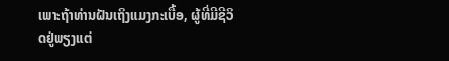ເພາະຖ້າທ່ານຝັນເຖິງແມງກະເບື້ອ, ຜູ້ທີ່ມີຊີວິດຢູ່ພຽງແຕ່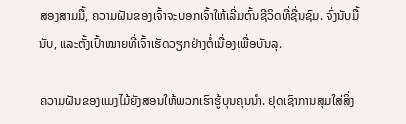ສອງສາມມື້, ຄວາມຝັນຂອງເຈົ້າຈະບອກເຈົ້າໃຫ້ເລີ່ມຕົ້ນຊີວິດທີ່ຊື່ນຊົມ. ຈົ່ງນັບມື້ນັບ, ແລະຕັ້ງເປົ້າໝາຍທີ່ເຈົ້າເຮັດວຽກຢ່າງຕໍ່ເນື່ອງເພື່ອບັນລຸ.

ຄວາມຝັນຂອງແມງໄມ້ຍັງສອນໃຫ້ພວກເຮົາຮູ້ບຸນຄຸນນຳ. ຢຸດເຊົາການສຸມໃສ່ສິ່ງ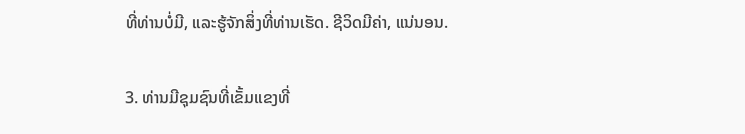ທີ່ທ່ານບໍ່ມີ, ແລະຮູ້ຈັກສິ່ງທີ່ທ່ານເຮັດ. ຊີວິດມີຄ່າ, ແນ່ນອນ.

3. ທ່ານມີຊຸມຊົນທີ່ເຂັ້ມແຂງທີ່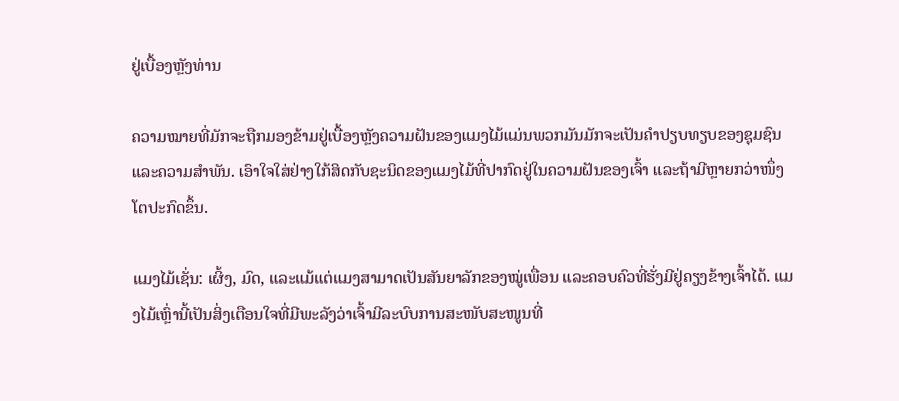ຢູ່ເບື້ອງຫຼັງທ່ານ

ຄວາມໝາຍທີ່ມັກຈະຖືກມອງຂ້າມຢູ່ເບື້ອງຫຼັງຄວາມຝັນຂອງແມງໄມ້ແມ່ນພວກມັນມັກຈະເປັນຄໍາປຽບທຽບຂອງຊຸມຊົນ ແລະຄວາມສໍາພັນ. ເອົາໃຈໃສ່ຢ່າງໃກ້ສິດກັບຊະນິດຂອງແມງໄມ້ທີ່ປາກົດຢູ່ໃນຄວາມຝັນຂອງເຈົ້າ ແລະຖ້າມີຫຼາຍກວ່າໜຶ່ງໂຕປະກົດຂຶ້ນ.

ແມງໄມ້ເຊັ່ນ: ເຜິ້ງ, ມົດ, ແລະແມ້ແຕ່ແມງສາມາດເປັນສັນຍາລັກຂອງໝູ່ເພື່ອນ ແລະຄອບຄົວທີ່ຮັ່ງມີຢູ່ຄຽງຂ້າງເຈົ້າໄດ້. ແມງໄມ້ເຫຼົ່ານີ້ເປັນສິ່ງເຕືອນໃຈທີ່ມີພະລັງວ່າເຈົ້າມີລະບົບການສະໜັບສະໜູນທີ່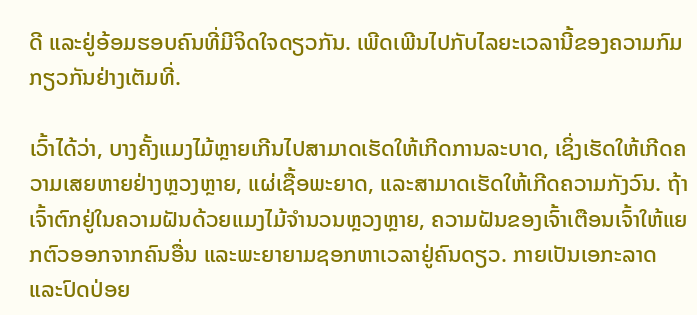ດີ ແລະຢູ່ອ້ອມຮອບຄົນທີ່ມີຈິດໃຈດຽວກັນ. ເພີດເພີນໄປກັບໄລຍະເວລານີ້ຂອງຄວາມກົມກຽວກັນຢ່າງເຕັມທີ່.

ເວົ້າໄດ້ວ່າ, ບາງຄັ້ງແມງໄມ້ຫຼາຍເກີນໄປສາມາດເຮັດໃຫ້ເກີດການລະບາດ, ເຊິ່ງເຮັດໃຫ້ເກີດຄວາມເສຍຫາຍຢ່າງຫຼວງຫຼາຍ, ແຜ່ເຊື້ອພະຍາດ, ແລະສາມາດເຮັດໃຫ້ເກີດຄວາມກັງວົນ. ຖ້າເຈົ້າຕົກຢູ່ໃນຄວາມຝັນດ້ວຍແມງໄມ້ຈໍານວນຫຼວງຫຼາຍ, ຄວາມຝັນຂອງເຈົ້າເຕືອນເຈົ້າໃຫ້ແຍກຕົວອອກຈາກຄົນອື່ນ ແລະພະຍາຍາມຊອກຫາເວລາຢູ່ຄົນດຽວ. ກາຍເປັນເອກະລາດ ແລະປົດປ່ອຍ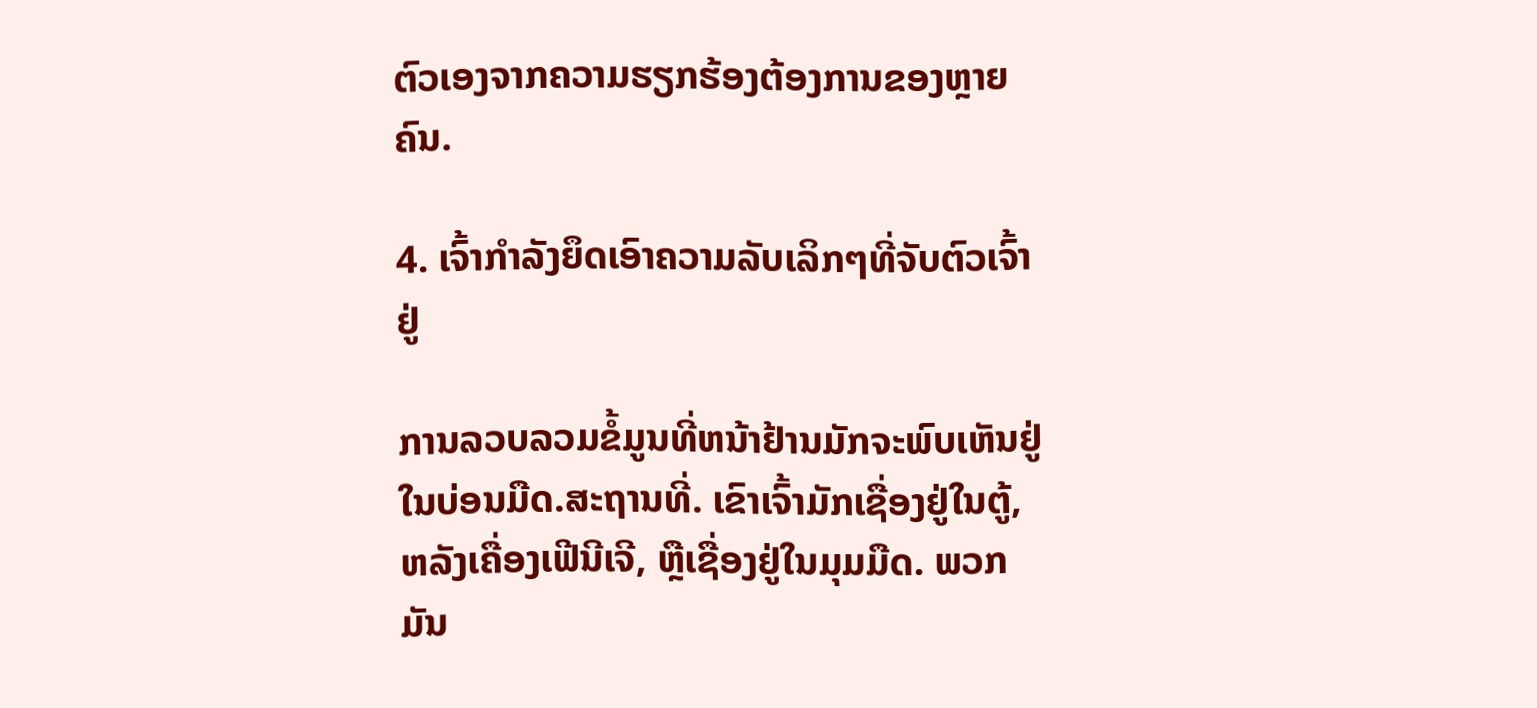ຕົວເອງຈາກຄວາມຮຽກຮ້ອງຕ້ອງການຂອງຫຼາຍຄົນ.

4. ເຈົ້າກຳລັງຍຶດເອົາຄວາມລັບເລິກໆທີ່ຈັບຕົວເຈົ້າຢູ່

ການລວບລວມຂໍ້ມູນທີ່ຫນ້າຢ້ານມັກຈະພົບເຫັນຢູ່ໃນບ່ອນມືດ.ສະຖານທີ່. ເຂົາເຈົ້າມັກເຊື່ອງຢູ່ໃນຕູ້, ຫລັງເຄື່ອງເຟີນີເຈີ, ຫຼືເຊື່ອງຢູ່ໃນມຸມມືດ. ພວກມັນ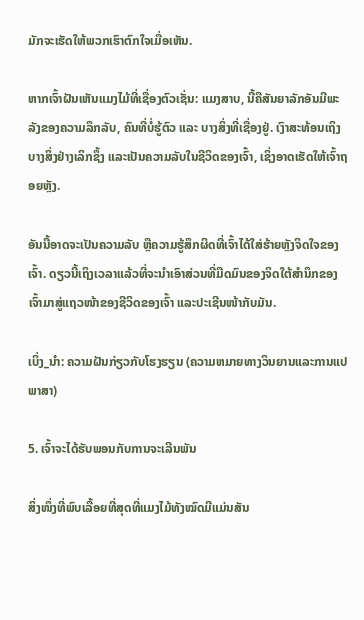ມັກຈະເຮັດໃຫ້ພວກເຮົາຕົກໃຈເມື່ອເຫັນ.

ຫາກເຈົ້າຝັນເຫັນແມງໄມ້ທີ່ເຊື່ອງຕົວເຊັ່ນ: ແມງສາບ, ນີ້ຄືສັນຍາລັກອັນມີພະລັງຂອງຄວາມລຶກລັບ, ຄົນທີ່ບໍ່ຮູ້ຕົວ ແລະ ບາງສິ່ງທີ່ເຊື່ອງຢູ່. ເງົາສະທ້ອນເຖິງບາງສິ່ງຢ່າງເລິກຊຶ້ງ ແລະເປັນຄວາມລັບໃນຊີວິດຂອງເຈົ້າ, ເຊິ່ງອາດເຮັດໃຫ້ເຈົ້າຖອຍຫຼັງ.

ອັນນີ້ອາດຈະເປັນຄວາມລັບ ຫຼືຄວາມຮູ້ສຶກຜິດທີ່ເຈົ້າໄດ້ໃສ່ຮ້າຍຫຼັງຈິດໃຈຂອງເຈົ້າ. ດຽວນີ້ເຖິງເວລາແລ້ວທີ່ຈະນຳເອົາສ່ວນທີ່ມືດມົນຂອງຈິດໃຕ້ສຳນຶກຂອງເຈົ້າມາສູ່ແຖວໜ້າຂອງຊີວິດຂອງເຈົ້າ ແລະປະເຊີນໜ້າກັບມັນ.

ເບິ່ງ_ນຳ: ຄວາມຝັນກ່ຽວກັບໂຮງຮຽນ (ຄວາມຫມາຍທາງວິນຍານແລະການແປພາສາ)

5. ເຈົ້າຈະໄດ້ຮັບພອນກັບການຈະເລີນພັນ

ສິ່ງໜຶ່ງທີ່ພົບເລື້ອຍທີ່ສຸດທີ່ແມງໄມ້ທັງໝົດມີແມ່ນສັນ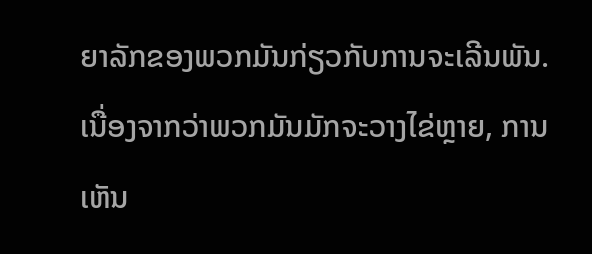ຍາລັກຂອງພວກມັນກ່ຽວກັບການຈະເລີນພັນ. ເນື່ອງຈາກວ່າພວກມັນມັກຈະວາງໄຂ່ຫຼາຍ, ການເຫັນ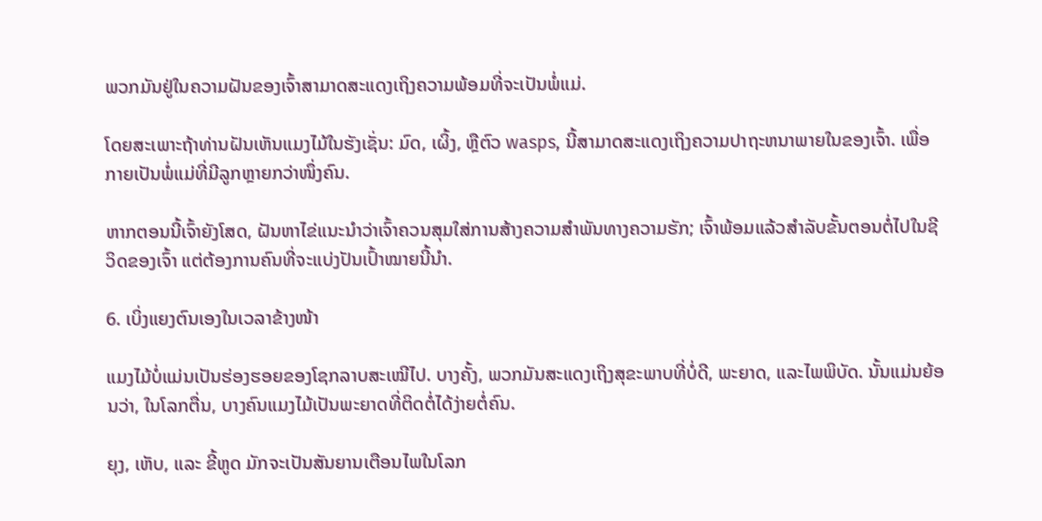ພວກມັນຢູ່ໃນຄວາມຝັນຂອງເຈົ້າສາມາດສະແດງເຖິງຄວາມພ້ອມທີ່ຈະເປັນພໍ່ແມ່.

ໂດຍສະເພາະຖ້າທ່ານຝັນເຫັນແມງໄມ້ໃນຮັງເຊັ່ນ: ມົດ, ເຜິ້ງ, ຫຼືຕົວ wasps, ນີ້ສາມາດສະແດງເຖິງຄວາມປາຖະຫນາພາຍໃນຂອງເຈົ້າ. ເພື່ອກາຍເປັນພໍ່ແມ່ທີ່ມີລູກຫຼາຍກວ່າໜຶ່ງຄົນ.

ຫາກຕອນນີ້ເຈົ້າຍັງໂສດ, ຝັນຫາໄຂ່ແນະນຳວ່າເຈົ້າຄວນສຸມໃສ່ການສ້າງຄວາມສໍາພັນທາງຄວາມຮັກ; ເຈົ້າພ້ອມແລ້ວສຳລັບຂັ້ນຕອນຕໍ່ໄປໃນຊີວິດຂອງເຈົ້າ ແຕ່ຕ້ອງການຄົນທີ່ຈະແບ່ງປັນເປົ້າໝາຍນີ້ນຳ.

6. ເບິ່ງແຍງຕົນເອງໃນເວລາຂ້າງໜ້າ

ແມງໄມ້ບໍ່ແມ່ນເປັນຮ່ອງຮອຍຂອງໂຊກລາບສະເໝີໄປ. ບາງຄັ້ງ, ພວກມັນສະແດງເຖິງສຸຂະພາບທີ່ບໍ່ດີ, ພະຍາດ, ແລະໄພພິບັດ. ນັ້ນແມ່ນຍ້ອນວ່າ, ໃນໂລກຕື່ນ, ບາງຄົນແມງໄມ້ເປັນພະຍາດທີ່ຕິດຕໍ່ໄດ້ງ່າຍຕໍ່ຄົນ.

ຍຸງ, ເຫັບ, ແລະ ຂີ້ຫູດ ມັກຈະເປັນສັນຍານເຕືອນໄພໃນໂລກ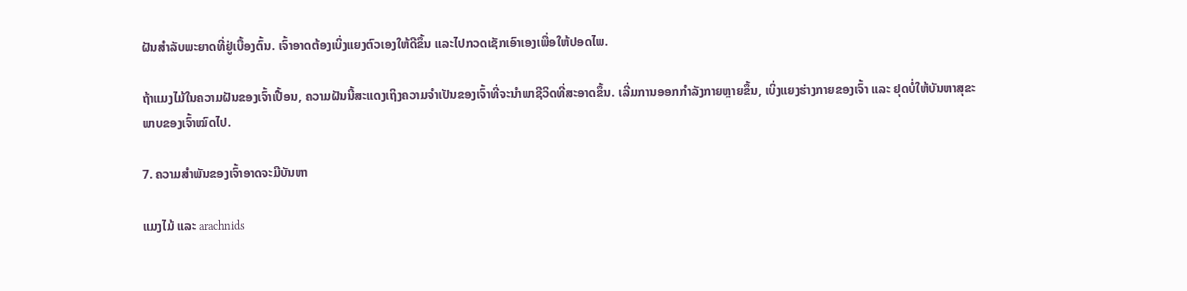ຝັນສໍາລັບພະຍາດທີ່ຢູ່ເບື້ອງຕົ້ນ. ເຈົ້າອາດຕ້ອງເບິ່ງແຍງຕົວເອງໃຫ້ດີຂຶ້ນ ແລະໄປກວດເຊັກເອົາເອງເພື່ອໃຫ້ປອດໄພ.

ຖ້າແມງໄມ້ໃນຄວາມຝັນຂອງເຈົ້າເປື້ອນ, ຄວາມຝັນນີ້ສະແດງເຖິງຄວາມຈຳເປັນຂອງເຈົ້າທີ່ຈະນຳພາຊີວິດທີ່ສະອາດຂຶ້ນ. ເລີ່ມການອອກກຳລັງກາຍຫຼາຍຂຶ້ນ, ເບິ່ງແຍງຮ່າງກາຍຂອງເຈົ້າ ແລະ ຢຸດບໍ່ໃຫ້ບັນຫາສຸຂະພາບຂອງເຈົ້າໝົດໄປ.

7. ຄວາມສໍາພັນຂອງເຈົ້າອາດຈະມີບັນຫາ

ແມງໄມ້ ແລະ arachnids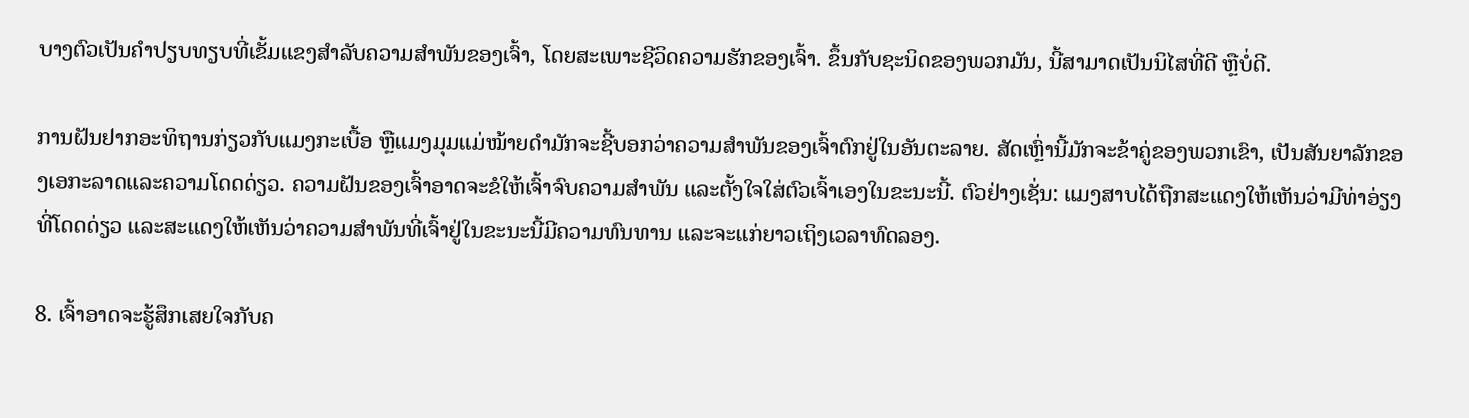ບາງຕົວເປັນຄໍາປຽບທຽບທີ່ເຂັ້ມແຂງສໍາລັບຄວາມສໍາພັນຂອງເຈົ້າ, ໂດຍສະເພາະຊີວິດຄວາມຮັກຂອງເຈົ້າ. ຂຶ້ນກັບຊະນິດຂອງພວກມັນ, ນີ້ສາມາດເປັນນິໄສທີ່ດີ ຫຼືບໍ່ດີ.

ການຝັນຢາກອະທິຖານກ່ຽວກັບແມງກະເບື້ອ ຫຼືແມງມຸມແມ່ໝ້າຍດຳມັກຈະຊີ້ບອກວ່າຄວາມສຳພັນຂອງເຈົ້າຕົກຢູ່ໃນອັນຕະລາຍ. ສັດເຫຼົ່ານີ້ມັກຈະຂ້າຄູ່ຂອງພວກເຂົາ, ເປັນສັນຍາລັກຂອງເອກະລາດແລະຄວາມໂດດດ່ຽວ. ຄວາມຝັນຂອງເຈົ້າອາດຈະຂໍໃຫ້ເຈົ້າຈົບຄວາມສຳພັນ ແລະຕັ້ງໃຈໃສ່ຕົວເຈົ້າເອງໃນຂະນະນີ້. ຕົວຢ່າງເຊັ່ນ: ແມງສາບໄດ້ຖືກສະແດງໃຫ້ເຫັນວ່າມີທ່າອ່ຽງທີ່ໂດດດ່ຽວ ແລະສະແດງໃຫ້ເຫັນວ່າຄວາມສຳພັນທີ່ເຈົ້າຢູ່ໃນຂະນະນີ້ມີຄວາມທົນທານ ແລະຈະແກ່ຍາວເຖິງເວລາທົດລອງ.

8. ເຈົ້າອາດຈະຮູ້ສຶກເສຍໃຈກັບຄ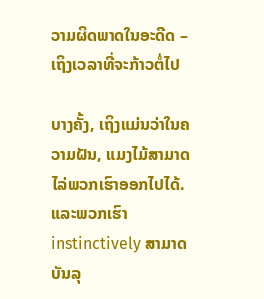ວາມຜິດພາດໃນອະດີດ – ເຖິງເວລາທີ່ຈະກ້າວຕໍ່ໄປ

ບາງຄັ້ງ, ເຖິງແມ່ນວ່າໃນຄວາມຝັນ, ແມງໄມ້ສາມາດໄລ່ພວກເຮົາອອກໄປໄດ້. ແລະພວກເຮົາ instinctively ສາມາດບັນລຸ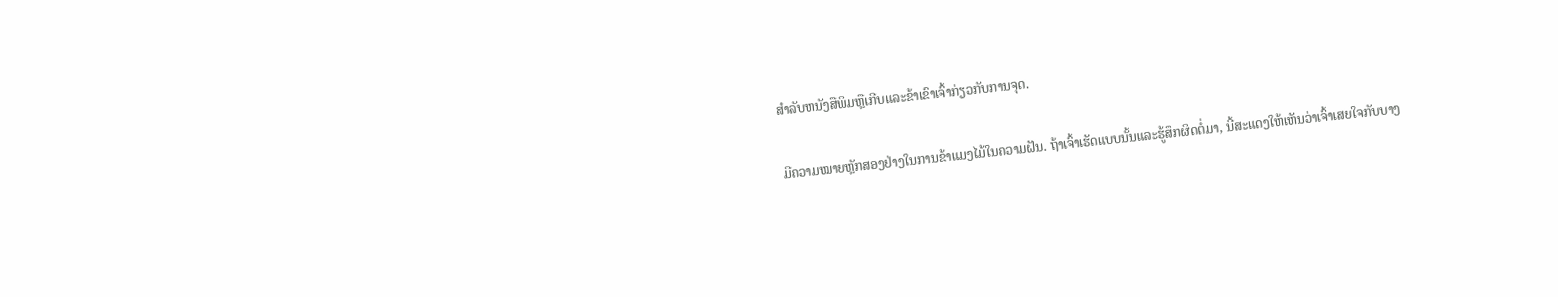ສໍາລັບຫນັງສືພິມຫຼືເກີບແລະຂ້າເຂົາເຈົ້າກ່ຽວກັບການຈຸດ.

ມີຄວາມໝາຍຫຼັກສອງຢ່າງໃນການຂ້າແມງໄມ້ໃນຄວາມຝັນ. ຖ້າເຈົ້າເຮັດແບບນັ້ນແລະຮູ້ສຶກຜິດຕໍ່ມາ, ນີ້ສະແດງໃຫ້ເຫັນວ່າເຈົ້າເສຍໃຈກັບບາງ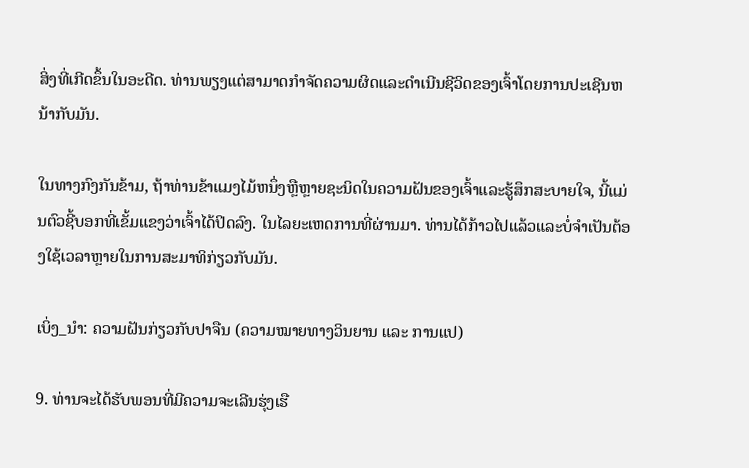ສິ່ງທີ່ເກີດຂຶ້ນໃນອະດີດ. ທ່ານພຽງແຕ່ສາມາດກໍາຈັດຄວາມຜິດແລະດໍາເນີນຊີວິດຂອງເຈົ້າໂດຍການປະເຊີນຫນ້າກັບມັນ.

ໃນທາງກົງກັນຂ້າມ, ຖ້າທ່ານຂ້າແມງໄມ້ຫນຶ່ງຫຼືຫຼາຍຊະນິດໃນຄວາມຝັນຂອງເຈົ້າແລະຮູ້ສຶກສະບາຍໃຈ, ນີ້ແມ່ນຕົວຊີ້ບອກທີ່ເຂັ້ມແຂງວ່າເຈົ້າໄດ້ປິດລົງ. ໃນໄລຍະເຫດການທີ່ຜ່ານມາ. ທ່ານໄດ້ກ້າວໄປແລ້ວແລະບໍ່ຈໍາເປັນຕ້ອງໃຊ້ເວລາຫຼາຍໃນການສະມາທິກ່ຽວກັບມັນ.

ເບິ່ງ_ນຳ: ຄວາມຝັນກ່ຽວກັບປາຈືນ (ຄວາມໝາຍທາງວິນຍານ ແລະ ການແປ)

9. ທ່ານຈະໄດ້ຮັບພອນທີ່ມີຄວາມຈະເລີນຮຸ່ງເຮື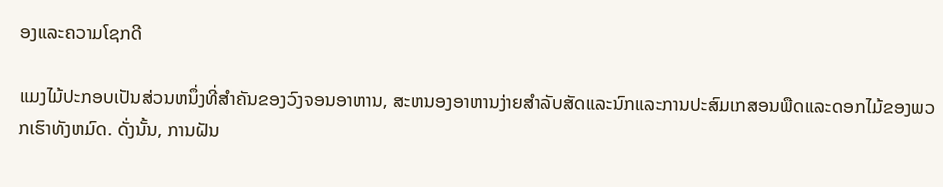ອງແລະຄວາມໂຊກດີ

ແມງໄມ້ປະກອບເປັນສ່ວນຫນຶ່ງທີ່ສໍາຄັນຂອງວົງຈອນອາຫານ, ສະຫນອງອາຫານງ່າຍສໍາລັບສັດແລະນົກແລະການປະສົມເກສອນພືດແລະດອກໄມ້ຂອງພວກເຮົາທັງຫມົດ. ດັ່ງນັ້ນ, ການຝັນ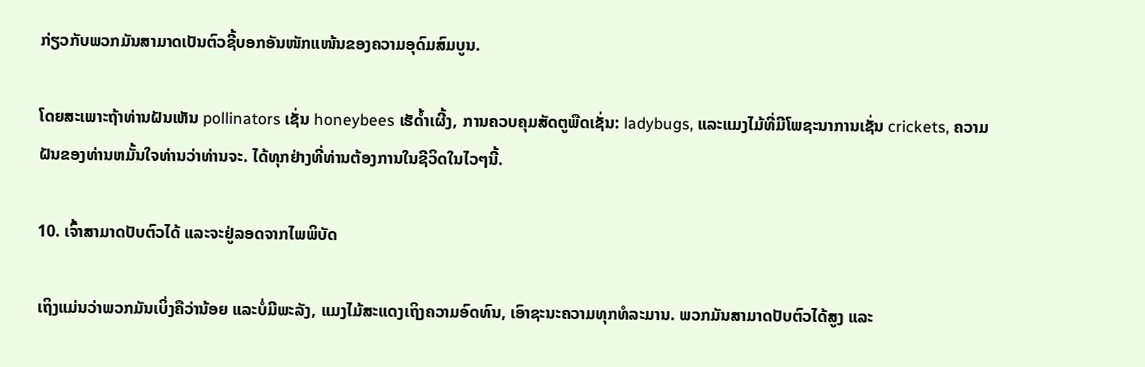ກ່ຽວກັບພວກມັນສາມາດເປັນຕົວຊີ້ບອກອັນໜັກແໜ້ນຂອງຄວາມອຸດົມສົມບູນ.

ໂດຍສະເພາະຖ້າທ່ານຝັນເຫັນ pollinators ເຊັ່ນ honeybees ເຮັດ້ຳເຜີ້ງ, ການຄວບຄຸມສັດຕູພືດເຊັ່ນ: ladybugs, ແລະແມງໄມ້ທີ່ມີໂພຊະນາການເຊັ່ນ crickets, ຄວາມຝັນຂອງທ່ານຫມັ້ນໃຈທ່ານວ່າທ່ານຈະ. ໄດ້ທຸກຢ່າງທີ່ທ່ານຕ້ອງການໃນຊີວິດໃນໄວໆນີ້.

10. ເຈົ້າສາມາດປັບຕົວໄດ້ ແລະຈະຢູ່ລອດຈາກໄພພິບັດ

ເຖິງແມ່ນວ່າພວກມັນເບິ່ງຄືວ່ານ້ອຍ ແລະບໍ່ມີພະລັງ, ແມງໄມ້ສະແດງເຖິງຄວາມອົດທົນ, ເອົາຊະນະຄວາມທຸກທໍລະມານ. ພວກມັນສາມາດປັບຕົວໄດ້ສູງ ແລະ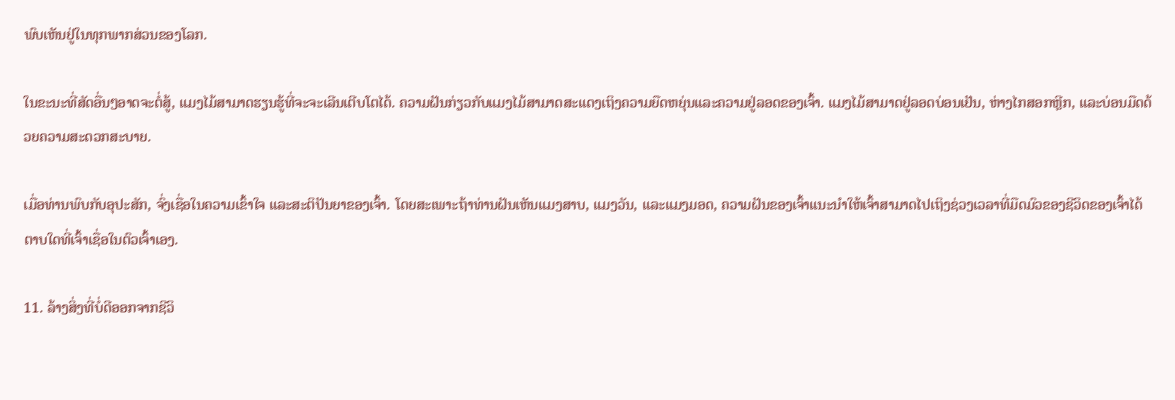ພົບເຫັນຢູ່ໃນທຸກພາກສ່ວນຂອງໂລກ.

ໃນຂະນະທີ່ສັດອື່ນໆອາດຈະຕໍ່ສູ້, ແມງໄມ້ສາມາດຮຽນຮູ້ທີ່ຈະຈະເລີນເຕີບໂຕໄດ້. ຄວາມຝັນກ່ຽວກັບແມງໄມ້ສາມາດສະແດງເຖິງຄວາມຍືດຫຍຸ່ນແລະຄວາມຢູ່ລອດຂອງເຈົ້າ. ແມງໄມ້ສາມາດຢູ່ລອດບ່ອນເຢັນ, ຫ່າງໄກສອກຫຼີກ, ແລະບ່ອນມືດດ້ວຍຄວາມສະດວກສະບາຍ.

ເມື່ອທ່ານພົບກັບອຸປະສັກ, ຈົ່ງເຊື່ອໃນຄວາມເຂົ້າໃຈ ແລະສະຕິປັນຍາຂອງເຈົ້າ. ໂດຍສະເພາະຖ້າທ່ານຝັນເຫັນແມງສາບ, ແມງວັນ, ແລະແມງມອດ, ຄວາມຝັນຂອງເຈົ້າແນະນຳໃຫ້ເຈົ້າສາມາດໄປເຖິງຊ່ວງເວລາທີ່ມືດມົວຂອງຊີວິດຂອງເຈົ້າໄດ້ ຕາບໃດທີ່ເຈົ້າເຊື່ອໃນຕົວເຈົ້າເອງ.

11. ລ້າງສິ່ງທີ່ບໍ່ດີອອກຈາກຊີວິ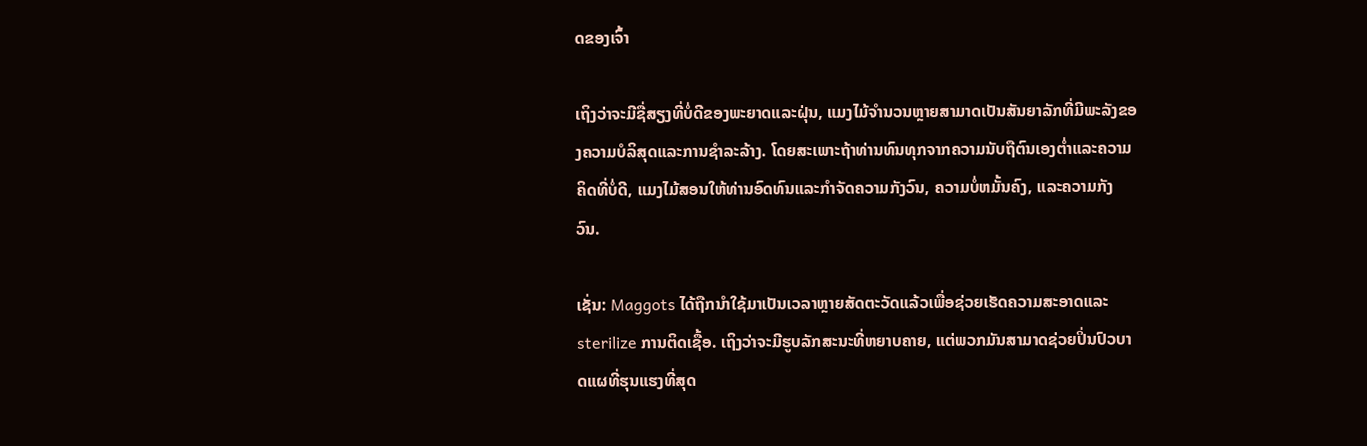ດຂອງເຈົ້າ

ເຖິງວ່າຈະມີຊື່ສຽງທີ່ບໍ່ດີຂອງພະຍາດແລະຝຸ່ນ, ແມງໄມ້ຈໍານວນຫຼາຍສາມາດເປັນສັນຍາລັກທີ່ມີພະລັງຂອງຄວາມບໍລິສຸດແລະການຊໍາລະລ້າງ. ໂດຍສະເພາະຖ້າທ່ານທົນທຸກຈາກຄວາມນັບຖືຕົນເອງຕ່ຳແລະຄວາມຄິດທີ່ບໍ່ດີ, ແມງໄມ້ສອນໃຫ້ທ່ານອົດທົນແລະກໍາຈັດຄວາມກັງວົນ, ຄວາມບໍ່ຫມັ້ນຄົງ, ແລະຄວາມກັງວົນ.

ເຊັ່ນ: Maggots ໄດ້ຖືກນໍາໃຊ້ມາເປັນເວລາຫຼາຍສັດຕະວັດແລ້ວເພື່ອຊ່ວຍເຮັດຄວາມສະອາດແລະ sterilize ການຕິດເຊື້ອ. ເຖິງວ່າຈະມີຮູບລັກສະນະທີ່ຫຍາບຄາຍ, ແຕ່ພວກມັນສາມາດຊ່ວຍປິ່ນປົວບາດແຜທີ່ຮຸນແຮງທີ່ສຸດ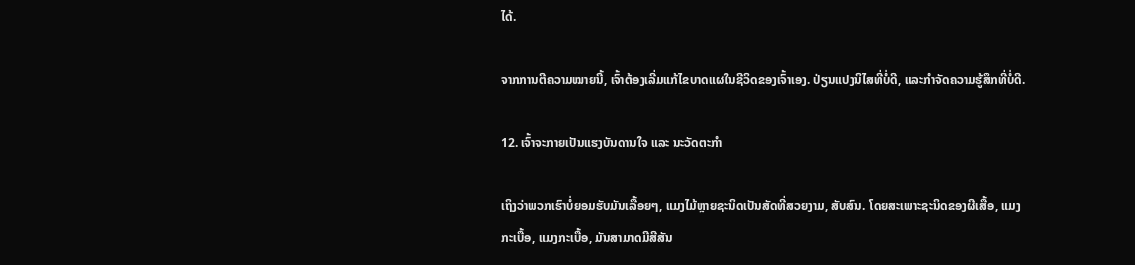ໄດ້.

ຈາກການຕີຄວາມໝາຍນີ້, ເຈົ້າຕ້ອງເລີ່ມແກ້ໄຂບາດແຜໃນຊີວິດຂອງເຈົ້າເອງ. ປ່ຽນແປງນິໄສທີ່ບໍ່ດີ, ແລະກໍາຈັດຄວາມຮູ້ສຶກທີ່ບໍ່ດີ.

12. ເຈົ້າຈະກາຍເປັນແຮງບັນດານໃຈ ແລະ ນະວັດຕະກໍາ

ເຖິງວ່າພວກເຮົາບໍ່ຍອມຮັບມັນເລື້ອຍໆ, ແມງໄມ້ຫຼາຍຊະນິດເປັນສັດທີ່ສວຍງາມ, ສັບສົນ. ໂດຍສະເພາະຊະນິດຂອງຜີເສື້ອ, ແມງກະເບື້ອ, ແມງກະເບື້ອ, ມັນສາມາດມີສີສັນ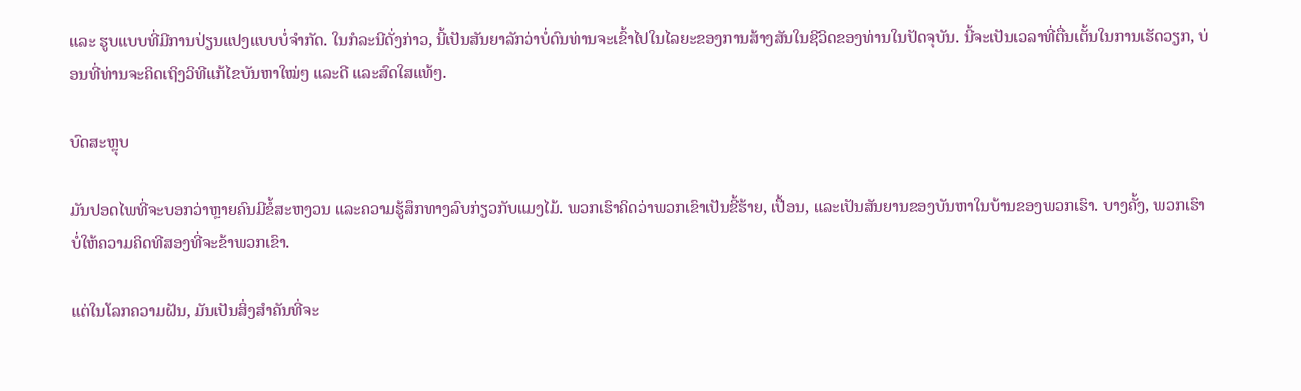ແລະ ຮູບແບບທີ່ມີການປ່ຽນແປງແບບບໍ່ຈຳກັດ. ໃນກໍລະນີດັ່ງກ່າວ, ນີ້ເປັນສັນຍາລັກວ່າບໍ່ດົນທ່ານຈະເຂົ້າໄປໃນໄລຍະຂອງການສ້າງສັນໃນຊີວິດຂອງທ່ານໃນປັດຈຸບັນ. ນີ້ຈະເປັນເວລາທີ່ຕື່ນເຕັ້ນໃນການເຮັດວຽກ, ບ່ອນທີ່ທ່ານຈະຄິດເຖິງວິທີແກ້ໄຂບັນຫາໃໝ່ໆ ແລະດີ ແລະສົດໃສແທ້ໆ.

ບົດສະຫຼຸບ

ມັນປອດໄພທີ່ຈະບອກວ່າຫຼາຍຄົນມີຂໍ້ສະຫງວນ ແລະຄວາມຮູ້ສຶກທາງລົບກ່ຽວກັບແມງໄມ້. ພວກເຮົາຄິດວ່າພວກເຂົາເປັນຂີ້ຮ້າຍ, ເປື້ອນ, ແລະເປັນສັນຍານຂອງບັນຫາໃນບ້ານຂອງພວກເຮົາ. ບາງຄັ້ງ, ພວກເຮົາບໍ່ໃຫ້ຄວາມຄິດທີສອງທີ່ຈະຂ້າພວກເຂົາ.

ແຕ່ໃນໂລກຄວາມຝັນ, ມັນເປັນສິ່ງສໍາຄັນທີ່ຈະ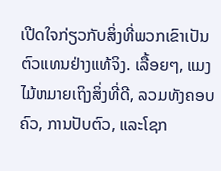ເປີດໃຈກ່ຽວກັບສິ່ງທີ່ພວກເຂົາເປັນຕົວແທນຢ່າງແທ້ຈິງ. ເລື້ອຍໆ, ແມງໄມ້ຫມາຍເຖິງສິ່ງທີ່ດີ, ລວມທັງຄອບຄົວ, ການປັບຕົວ, ແລະໂຊກ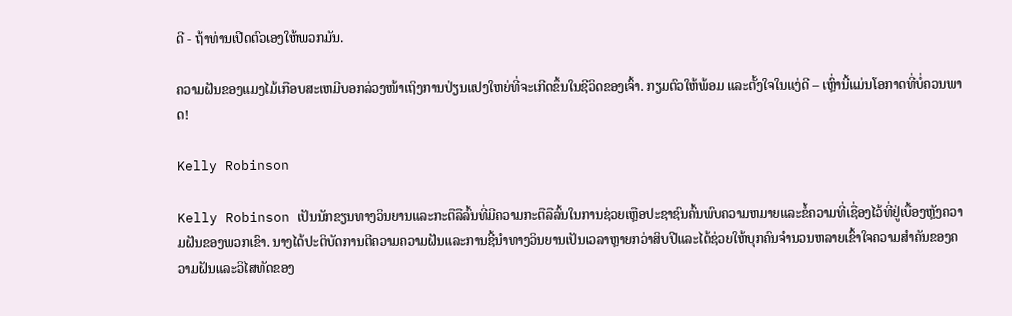ດີ - ຖ້າທ່ານເປີດຕົວເອງໃຫ້ພວກມັນ.

ຄວາມຝັນຂອງແມງໄມ້ເກືອບສະເຫມີບອກລ່ວງໜ້າເຖິງການປ່ຽນແປງໃຫຍ່ທີ່ຈະເກີດຂຶ້ນໃນຊີວິດຂອງເຈົ້າ. ກຽມຕົວໃຫ້ພ້ອມ ແລະຕັ້ງໃຈໃນແງ່ດີ – ເຫຼົ່ານີ້ແມ່ນໂອກາດທີ່ບໍ່ຄວນພາດ!

Kelly Robinson

Kelly Robinson ເປັນນັກຂຽນທາງວິນຍານແລະກະຕືລືລົ້ນທີ່ມີຄວາມກະຕືລືລົ້ນໃນການຊ່ວຍເຫຼືອປະຊາຊົນຄົ້ນພົບຄວາມຫມາຍແລະຂໍ້ຄວາມທີ່ເຊື່ອງໄວ້ທີ່ຢູ່ເບື້ອງຫຼັງຄວາມຝັນຂອງພວກເຂົາ. ນາງໄດ້ປະຕິບັດການຕີຄວາມຄວາມຝັນແລະການຊີ້ນໍາທາງວິນຍານເປັນເວລາຫຼາຍກວ່າສິບປີແລະໄດ້ຊ່ວຍໃຫ້ບຸກຄົນຈໍານວນຫລາຍເຂົ້າໃຈຄວາມສໍາຄັນຂອງຄວາມຝັນແລະວິໄສທັດຂອງ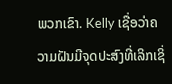ພວກເຂົາ. Kelly ເຊື່ອວ່າຄວາມຝັນມີຈຸດປະສົງທີ່ເລິກເຊິ່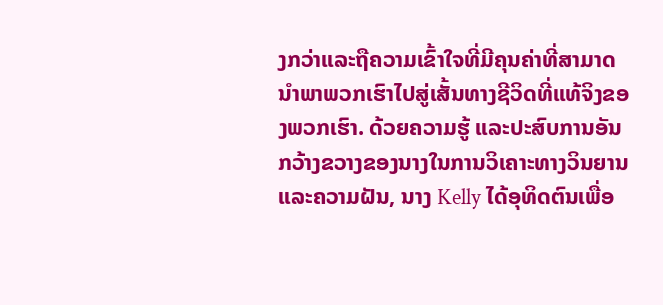ງກວ່າແລະຖືຄວາມເຂົ້າໃຈທີ່ມີຄຸນຄ່າທີ່ສາມາດນໍາພາພວກເຮົາໄປສູ່ເສັ້ນທາງຊີວິດທີ່ແທ້ຈິງຂອງພວກເຮົາ. ດ້ວຍຄວາມຮູ້ ແລະປະສົບການອັນກວ້າງຂວາງຂອງນາງໃນການວິເຄາະທາງວິນຍານ ແລະຄວາມຝັນ, ນາງ Kelly ໄດ້ອຸທິດຕົນເພື່ອ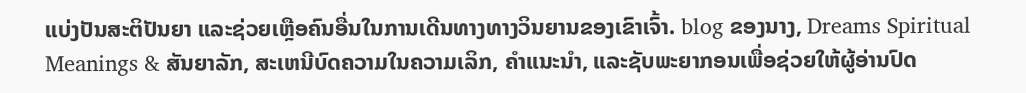ແບ່ງປັນສະຕິປັນຍາ ແລະຊ່ວຍເຫຼືອຄົນອື່ນໃນການເດີນທາງທາງວິນຍານຂອງເຂົາເຈົ້າ. blog ຂອງນາງ, Dreams Spiritual Meanings & ສັນຍາລັກ, ສະເຫນີບົດຄວາມໃນຄວາມເລິກ, ຄໍາແນະນໍາ, ແລະຊັບພະຍາກອນເພື່ອຊ່ວຍໃຫ້ຜູ້ອ່ານປົດ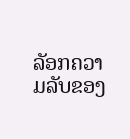ລັອກຄວາມລັບຂອງ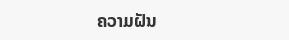ຄວາມຝັນ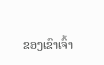ຂອງເຂົາເຈົ້າ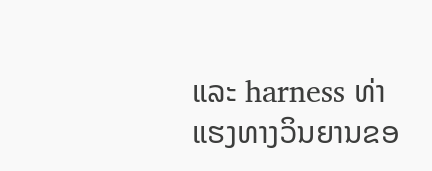ແລະ harness ທ່າແຮງທາງວິນຍານຂອ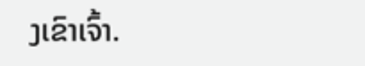ງເຂົາເຈົ້າ.